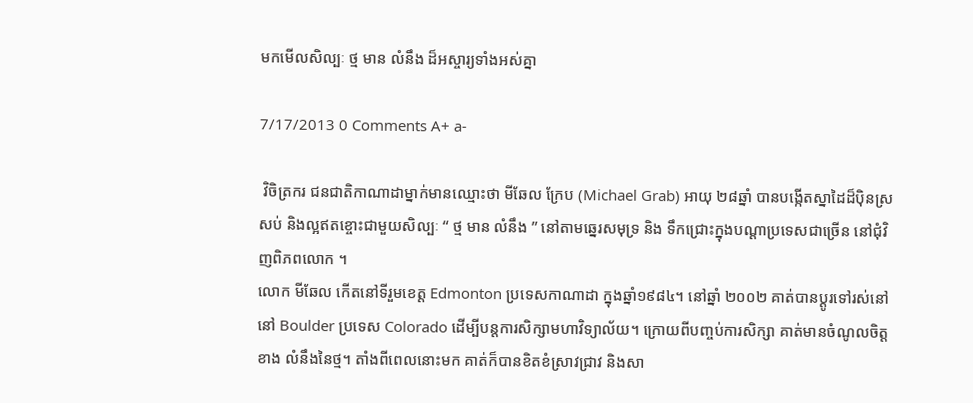មកមើលសិល្បៈ ថ្ម មាន លំនឹង ដ៏អស្ចារ្យទាំងអស់គ្នា

7/17/2013 0 Comments A+ a-

 វិចិត្រករ ជនជាតិកាណាដាម្នាក់មានឈ្មោះថា មីឆែល ក្រែប (Michael Grab) អាយុ ២៨ឆ្នាំ បានបង្កើតស្នាដៃដ៏ប៉ិនស្រសប់ និងល្អឥតខ្ចោះជាមួយសិល្បៈ “ ថ្ម មាន លំនឹង ” នៅតាមឆ្នេរសមុទ្រ និង ទឹកជ្រោះក្នុងបណ្តាប្រទេសជាច្រើន នៅជុំវិញពិភពលោក ។
លោក មីឆែល កើតនៅទីរួមខេត្ត Edmonton ប្រទេសកាណាដា ក្នុងឆ្នាំ១៩៨៤។ នៅឆ្នាំ ២០០២ គាត់បានប្ដូរទៅរស់នៅ នៅ Boulder ប្រទេស Colorado ដើម្បីបន្តការសិក្សាមហាវិទ្យាល័យ។ ក្រោយពីបញ្ចប់ការសិក្សា គាត់មានចំណូលចិត្តខាង លំនឹងនៃថ្ម។ តាំងពីពេលនោះមក គាត់ក៏បានខិតខំស្រាវជ្រាវ និងសា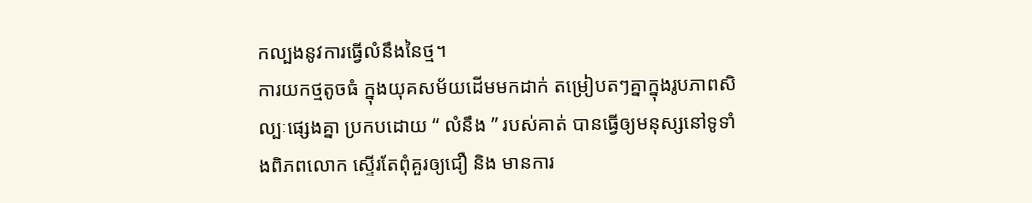កល្បងនូវការធ្វើលំនឹងនៃថ្ម។
ការយកថ្មតូចធំ ក្នុងយុគសម័យដើមមកដាក់ តម្រៀបតៗគ្នាក្នុងរូបភាពសិល្បៈផ្សេងគ្នា ប្រកបដោយ “ លំនឹង ” របស់គាត់ បានធ្វើឲ្យមនុស្សនៅទូទាំងពិភពលោក ស្ទើរតែពុំគួរឲ្យជឿ និង មានការ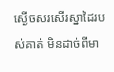ស្ងើចសរសើរស្នាដៃរបស់គាត់ មិនដាច់ពីមា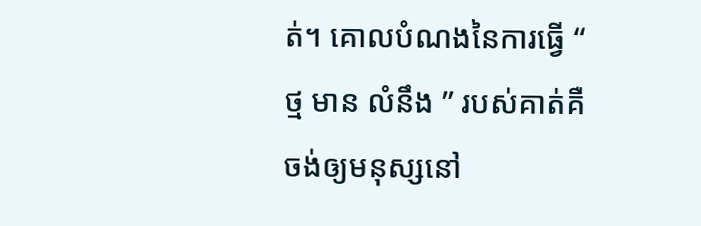ត់។ គោលបំណងនៃការធ្វើ “ ថ្ម មាន លំនឹង ” របស់គាត់គឺ ចង់ឲ្យមនុស្សនៅ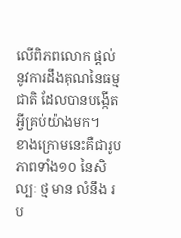លើពិភពលោក ផ្តល់នូវការដឹងគុណនៃធម្មជាតិ ដែលបានបង្កើតអ្វីគ្រប់យ៉ាងមក។
ខាងក្រោមនេះគឺជារូបភាពទាំង១០ នៃសិល្បៈ ថ្ម មាន លំនឹង រប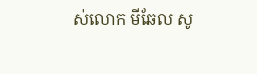ស់លោក មីឆែល សូ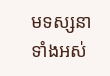មទស្សនាទាំងអស់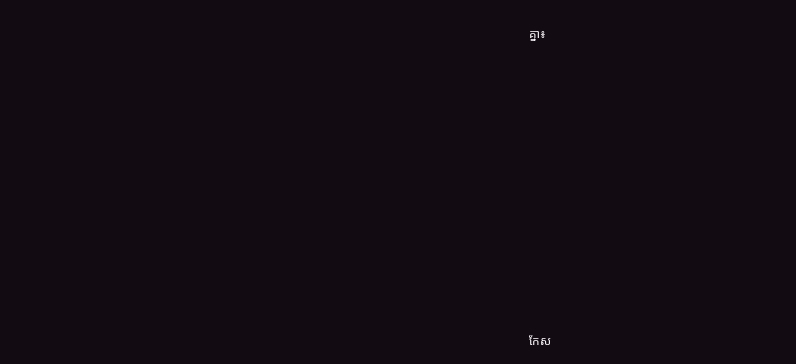គ្នា៖


















កែស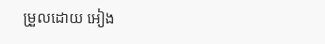ម្រួលដោយ អៀង